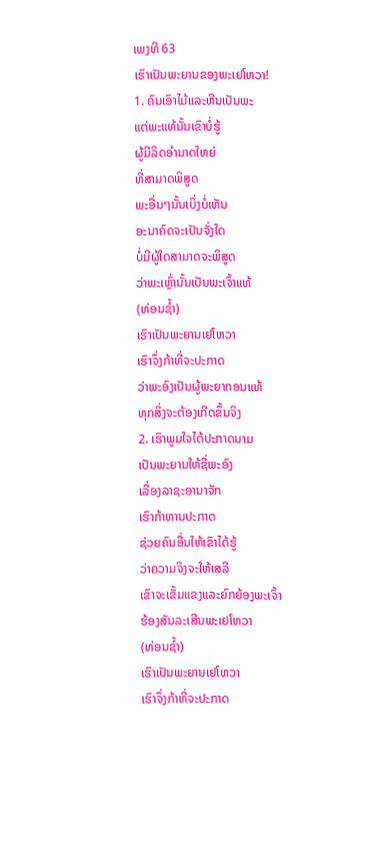ເພງທີ 63
ເຮົາເປັນພະຍານຂອງພະເຢໂຫວາ!
1. ຄົນເອົາໄມ້ແລະຫີນເປັນພະ
ແຕ່ພະແທ້ນັ້ນເຂົາບໍ່ຮູ້
ຜູ້ມີລິດອຳນາດໃຫຍ່
ທີ່ສາມາດພິສູດ
ພະອື່ນໆນັ້ນເບິ່ງບໍ່ເຫັນ
ອະນາຄົດຈະເປັນຈັ່ງໃດ
ບໍ່ມີຜູ້ໃດສາມາດຈະພິສູດ
ວ່າພະເຫຼົ່ານັ້ນເປັນພະເຈົ້າແທ້
(ທ່ອນຊ້ຳ)
ເຮົາເປັນພະຍານເຢໂຫວາ
ເຮົາຈຶ່ງກ້າທີ່ຈະປະກາດ
ວ່າພະອົງເປັນຜູ້ພະຍາກອນແທ້
ທຸກສິ່ງຈະຕ້ອງເກີດຂຶ້ນຈິງ
2. ເຮົາພູມໃຈໄດ້ປະກາດນາມ
ເປັນພະຍານໃຫ້ຊື່ພະອົງ
ເລື່ອງລາຊະອານາຈັກ
ເຮົາກ້າຫານປະກາດ
ຊ່ວຍຄົນອື່ນໃຫ້ເຂົາໄດ້ຮູ້
ວ່າຄວາມຈິງຈະໃຫ້ເສລີ
ເຂົາຈະເຂັ້ມແຂງແລະຍົກຍ້ອງພະເຈົ້າ
ຮ້ອງສັນລະເສີນພະເຢໂຫວາ
(ທ່ອນຊ້ຳ)
ເຮົາເປັນພະຍານເຢໂຫວາ
ເຮົາຈຶ່ງກ້າທີ່ຈະປະກາດ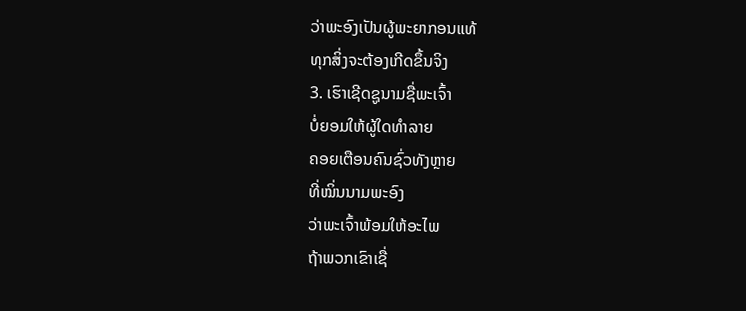ວ່າພະອົງເປັນຜູ້ພະຍາກອນແທ້
ທຸກສິ່ງຈະຕ້ອງເກີດຂຶ້ນຈິງ
3. ເຮົາເຊີດຊູນາມຊື່ພະເຈົ້າ
ບໍ່ຍອມໃຫ້ຜູ້ໃດທຳລາຍ
ຄອຍເຕືອນຄົນຊົ່ວທັງຫຼາຍ
ທີ່ໝິ່ນນາມພະອົງ
ວ່າພະເຈົ້າພ້ອມໃຫ້ອະໄພ
ຖ້າພວກເຂົາເຊື່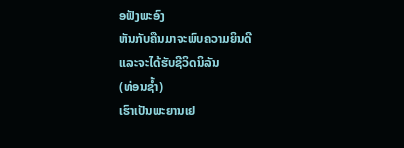ອຟັງພະອົງ
ຫັນກັບຄືນມາຈະພົບຄວາມຍິນດີ
ແລະຈະໄດ້ຮັບຊີວິດນິລັນ
(ທ່ອນຊ້ຳ)
ເຮົາເປັນພະຍານເຢ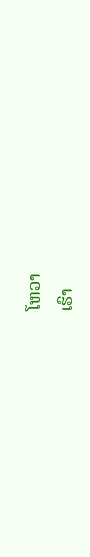ໂຫວາ
ເຮົາ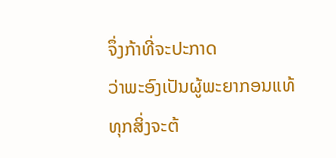ຈຶ່ງກ້າທີ່ຈະປະກາດ
ວ່າພະອົງເປັນຜູ້ພະຍາກອນແທ້
ທຸກສິ່ງຈະຕ້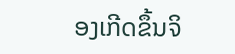ອງເກີດຂຶ້ນຈິ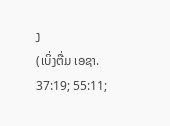ງ
(ເບິ່ງຕື່ມ ເອຊາ. 37:19; 55:11;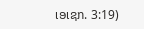ເອເຊກ. 3:19)